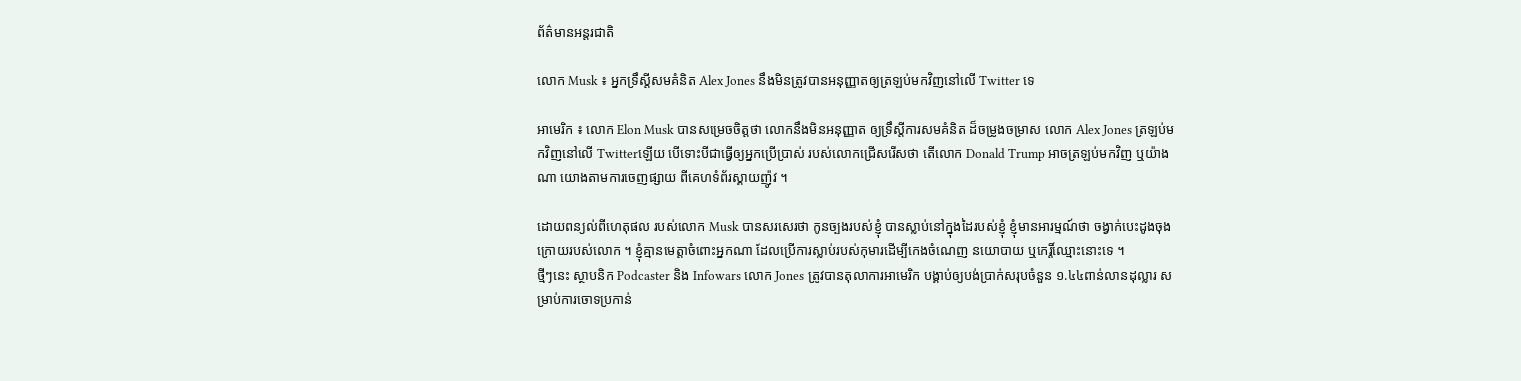ព័ត៌មានអន្តរជាតិ

លោក Musk ៖ អ្នកទ្រឹស្តីសមគំនិត Alex Jones នឹងមិនត្រូវបានអនុញ្ញាតឲ្យត្រឡប់មកវិញនៅលើ Twitter ទេ

អាមេរិក ៖ លោក Elon Musk បានសម្រេចចិត្តថា លោកនឹងមិនអនុញ្ញាត ឲ្យទ្រឹស្ដីការសមគំនិត ដ៏ចម្រូងចម្រាស លោក Alex Jones ត្រឡប់មកវិញនៅលើ Twitterឡើយ បើទោះបីជាធ្វើឲ្យអ្នកប្រើប្រាស់ របស់លោកជ្រើសរើសថា តើលោក Donald Trump អាចត្រឡប់មកវិញ ឬយ៉ាងណា យោងតាមការចេញផ្សាយ ពីគេហទំព័រស្គាយញ៉ូវ ។

ដោយពន្យល់ពីហេតុផល របស់លោក Musk បានសរសេរថា កូនច្បងរបស់ខ្ញុំ បានស្លាប់នៅក្នុងដៃរបស់ខ្ញុំ ខ្ញុំមានអារម្មណ៍ថា ចង្វាក់បេះដូងចុង ក្រោយរបស់លោក ។ ខ្ញុំគ្មានមេត្តាចំពោះអ្នកណា ដែលប្រើការស្លាប់របស់កុមារដើម្បីកេងចំណេញ នយោបាយ ឬកេរ្តិ៍ឈ្មោះនោះទេ ។
ថ្មីៗនេះ ស្ថាបនិក Podcaster និង Infowars លោក Jones ត្រូវបានតុលាការអាមេរិក បង្គាប់ឲ្យបង់ប្រាក់សរុបចំនួន ១.៤៤ពាន់លានដុល្លារ សម្រាប់ការចោទប្រកាន់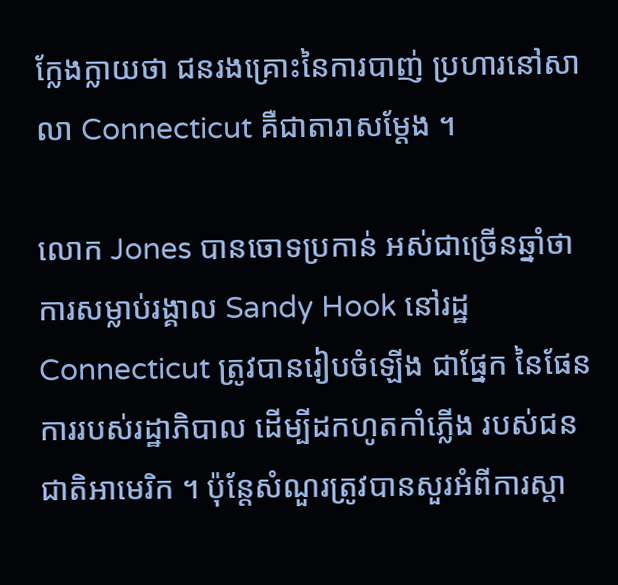ក្លែងក្លាយថា ជនរងគ្រោះនៃការបាញ់ ប្រហារនៅសាលា Connecticut គឺជាតារាសម្តែង ។

លោក Jones បានចោទប្រកាន់ អស់ជាច្រើនឆ្នាំថា ការសម្លាប់រង្គាល Sandy Hook នៅរដ្ឋ Connecticut ត្រូវបានរៀបចំឡើង ជាផ្នែក នៃផែនការរបស់រដ្ឋាភិបាល ដើម្បីដកហូតកាំភ្លើង របស់ជនជាតិអាមេរិក ។ ប៉ុន្តែសំណួរត្រូវបានសួរអំពីការស្ដា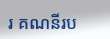រ គណនីរប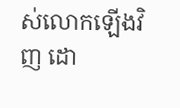ស់លោកឡើងវិញ ដោ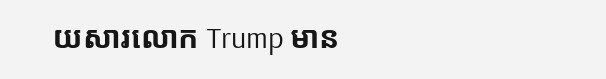យសារលោក Trump មាន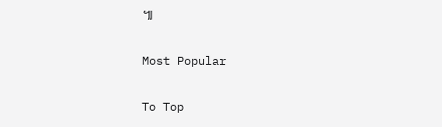៕

Most Popular

To Top